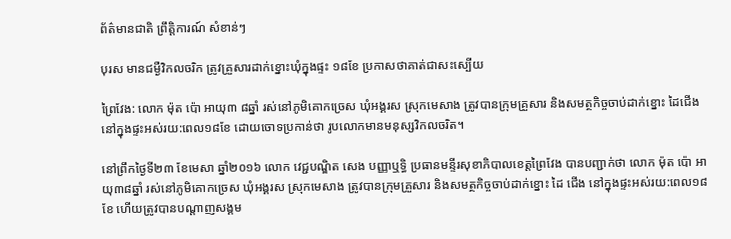ព័ត៌មានជាតិ ព្រឹត្តិការណ៍ សំខាន់ៗ

បុរស មានជម្ងឺវិកលចរិក ត្រូវគ្រួសារដាក់ខ្នោះឃុំក្នុងផ្ទះ ១៨ខែ ប្រកាសថាគាត់ជាសះស្បើយ

ព្រៃវែង: លោក ម៉ុត ប៉ោ អាយុ៣ ៨ឆ្នាំ រស់នៅភូមិគោកច្រេស ឃុំអង្គរស ស្រុកមេសាង ត្រូវបានក្រុមគ្រួសារ និងសមត្ថកិច្ចចាប់ដាក់ខ្នោះ ដៃជើង នៅក្នុងផ្ទះអស់រយ:ពេល១៨ខែ ដោយចោទប្រកាន់ថា រូបលោកមានមនុស្សវិកលចរិត។

នៅព្រឹកថ្ងៃទី២៣ ខែមេសា ឆ្នាំ២០១៦ លោក វេជ្ជបណ្ឌិត សេង បញ្ញាឬទ្ធិ ប្រធានមន្ទីរសុខាភិបាលខេត្តព្រៃវែង បានបញ្ជាក់ថា លោក ម៉ុត ប៉ោ អាយុ៣៨ឆ្នាំ រស់នៅភូមិគោកច្រេស ឃុំអង្គរស ស្រុកមេសាង ត្រូវបានក្រុមគ្រួសារ និងសមត្ថកិច្ចចាប់ដាក់ខ្នោះ ដៃ ជើង នៅក្នុងផ្ទះអស់រយ:ពេល១៨ខែ ហើយត្រូវបានបណ្តាញសង្គម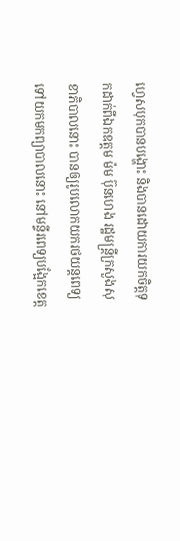ហ្វេសបុកបានបង្ហោះ និងបានដោយការយកចិត្តទុកដាក់ពីឯកឧត្តម ម៉ម ប៊ុនហេង រដ្ឋមន្រ្តីក្រសួងសុខាភិបាលនោះ បានឲ្យរូបលោកយករថយន្តពេទ្យទៅយកមកព្យាបាលនោះ នៅមន្ទីរពេទ្យបង្អែកខេត្ត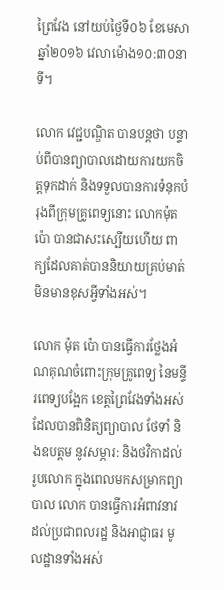ព្រៃវែង នៅយប់ថ្ងៃទី០៦ ខែមេសា ឆ្នាំ២០១៦ វេលាម៉ោង១០:៣០នាទី។

លោក វេជ្ជបណ្ឌិត បានបន្តថា បន្ទាប់ពីបានព្យាបាលដោយការយកចិត្តទុកដាក់ និងទទួលបានការទំនុកបំរុងពីក្រុមគ្រូពេទ្យនោះ លោកម៉ុត ប៉ោ បានជាសះស្បើយហើយ ពាក្យដែលគាត់បាននិយាយគ្រប់មាត់មិនមានខុសអ្វីទាំងអស់។

លោក ម៉ុត ប៉ោ បានធ្វើការថ្លែងអំណគុណចំពោះក្រុមគ្រូពេទ្យ នៃមន្ទីរពេទ្យបង្អែក ខេត្តព្រៃវែងទាំងអស់ ដែលបានពិនិត្យព្យាបាល ថែទាំ និងឧបត្តម នូវសម្ភារ: និងថវិកាដល់រូបលោក ក្នុងពេលមកសម្រាកព្យាបាល លោក បានធ្វើការអំពាវនាវ ដល់ប្រជាពលរដ្ឋ និងអាជ្ញាធរ មូលដ្ឋានទាំងអស់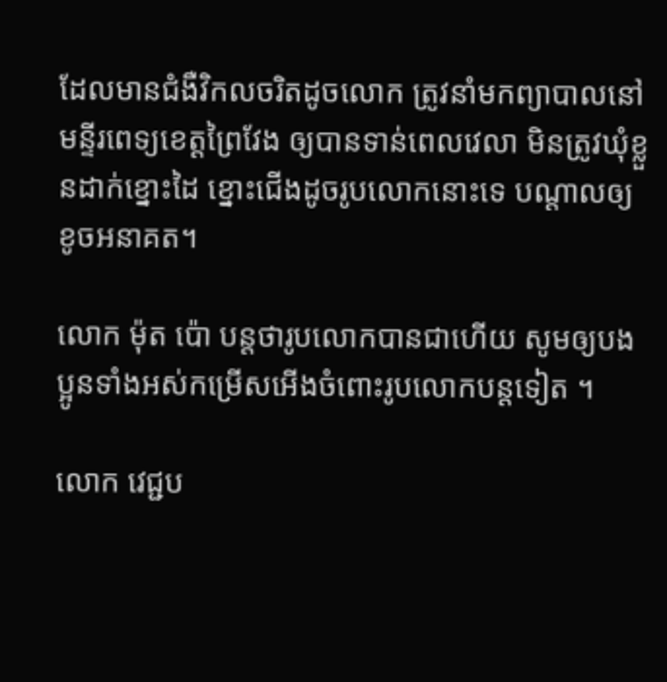ដែលមានជំងឺវិកលចរិតដូចលោក ត្រូវនាំមកព្យាបាលនៅមន្ទីរពេទ្យខេត្តព្រៃវែង ឲ្យបានទាន់ពេលវេលា មិនត្រូវឃុំខ្លួនដាក់ខ្នោះដៃ ខ្នោះជើងដូចរូបលោកនោះទេ បណ្តាលឲ្យខូចអនាគត។

លោក ម៉ុត ប៉ោ បន្តថារូបលោកបានជាហើយ សូមឲ្យបងប្អូនទាំងអស់កម្រើសអើងចំពោះរូបលោកបន្តទៀត ។

លោក វេជ្ជប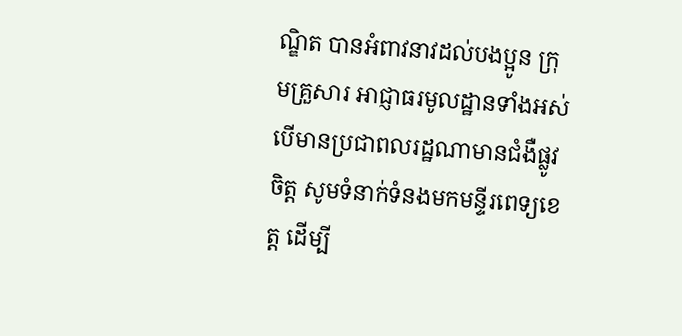ណ្ឌិត បានអំពាវនាវដល់បងប្អូន ក្រុមគ្រួសារ អាជ្ញាធរមូលដ្ឋានទាំងអស់ បើមានប្រជាពលរដ្ឋណាមានជំងឺផ្លូវចិត្ត សូមទំនាក់ទំនងមកមន្ទីរពេទ្យខេត្ត ដើម្បី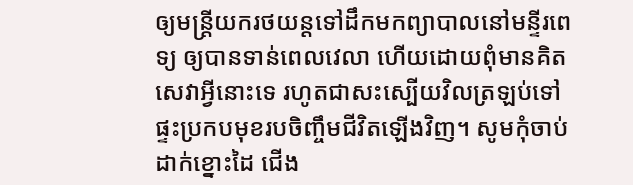ឲ្យមន្រ្តីយករថយន្តទៅដឹកមកព្យាបាលនៅមន្ទីរពេទ្យ ឲ្យបានទាន់ពេលវេលា ហើយដោយពុំមានគិតសេវាអ្វីនោះទេ រហូតជាសះស្បើយវិលត្រឡប់ទៅផ្ទះប្រកបមុខរបចិញ្ចឹមជីវិតឡើងវិញ។ សូមកុំចាប់ដាក់ខ្នោះដៃ ជើង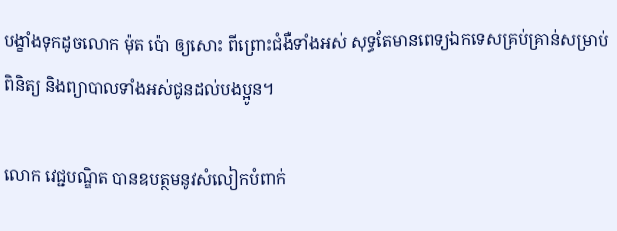បង្ខាំងទុកដូចលោក ម៉ុត ប៉ោ ឲ្យសោះ ពីព្រោះជំងឺទាំងអស់ សុទ្ធតែមានពេទ្យឯកទេសគ្រប់គ្រាន់សម្រាប់ពិនិត្យ និងព្យាបាលទាំងអស់ជូនដល់បងប្អូន។

លោក វេជ្ជបណ្ឌិត បានឧបត្ថមនូវសំលៀកបំពាក់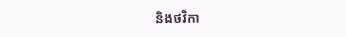និងថវិកា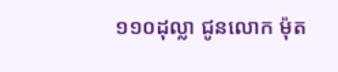១១០ដុល្លា ជូនលោក ម៉ុត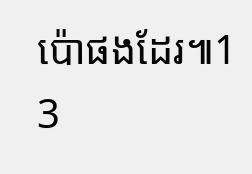ប៉ោផងដែរ៕1 3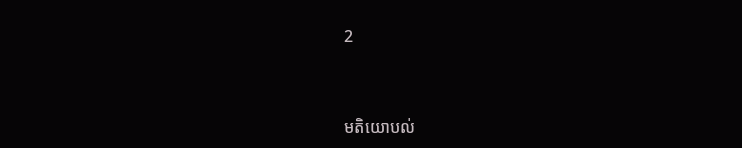2



មតិយោបល់